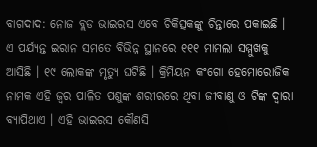ବାଗଦାଦ: ନୋଜ ବ୍ଲଡ ଭାଇରସ ଏବେ ଚିକିତ୍ସକଙ୍କୁ ଚିନ୍ତାରେ ପକାଇଛି । ଏ ପର୍ଯ୍ୟନ୍ତ ଇରାନ ସମତେ ବିଭିନ୍ନ ସ୍ଥାନରେ ୧୧୧ ମାମଲା ସମ୍ମୁଖକୁ ଆସିଛି । ୧୯ ଲୋକଙ୍କ ମୃତ୍ୟୁ ଘଟିଛି । କ୍ରିମିୟନ କଂଗୋ ହେମୋରୋଜିକ ନାମକ ଏହି ଜ୍ୱର ପାଳିତ ପଶୁଙ୍କ ଶରୀରରେ ଥିବା ଜୀବାଣୁ ଓ ଟିଙ୍କ ଦ୍ୱାରା ବ୍ୟାପିଥାଏ । ଏହି ଭାଇରସ କୌଣସି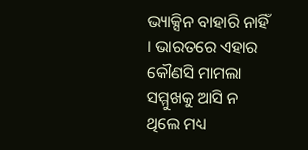ଭ୍ୟାକ୍ସିନ ବାହାରି ନାହିଁ । ଭାରତରେ ଏହାର କୌଣସି ମାମଲା ସମ୍ମୁଖକୁ ଆସି ନ ଥିଲେ ମଧ୍ୟ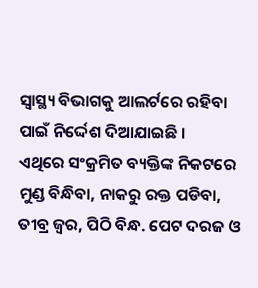ସ୍ୱାସ୍ଥ୍ୟ ବିଭାଗକୁ ଆଲର୍ଟରେ ରହିବା ପାଇଁ ନିର୍ଦ୍ଦେଶ ଦିଆଯାଇଛି ।
ଏଥିରେ ସଂକ୍ରମିତ ବ୍ୟକ୍ତିଙ୍କ ନିକଟରେ ମୁଣ୍ଡ ବିନ୍ଧିବା, ନାକରୁ ରକ୍ତ ପଡିବା, ତୀବ୍ର ଜ୍ୱର, ପିଠି ବିନ୍ଧ. ପେଟ ଦରଜ ଓ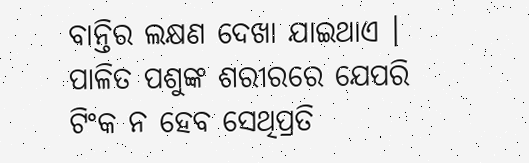ବାନ୍ତିର ଲକ୍ଷଣ ଦେଖା ଯାଇଥାଏ । ପାଳିତ ପଶୁଙ୍କ ଶରୀରରେ ଯେପରି ଟିଂକ ନ ହେବ ସେଥିପ୍ରତି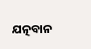ଯତ୍ନବାନ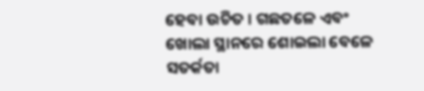ହେବା ଉଚିତ । ଗଛତଳେ ଏବଂ ଖୋଲା ସ୍ଥାନରେ ଶୋଇଲା ବେଳେ ସତର୍କତା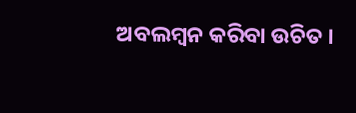ଅବଲମ୍ବନ କରିବା ଉଚିତ ।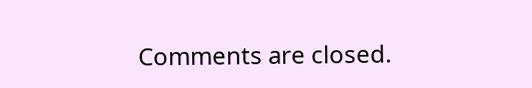Comments are closed.